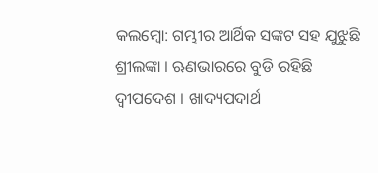କଲମ୍ବୋ: ଗମ୍ଭୀର ଆର୍ଥିକ ସଙ୍କଟ ସହ ଯୁଝୁଛି ଶ୍ରୀଲଙ୍କା । ଋଣଭାରରେ ବୁଡି ରହିଛି ଦ୍ବୀପଦେଶ । ଖାଦ୍ୟପଦାର୍ଥ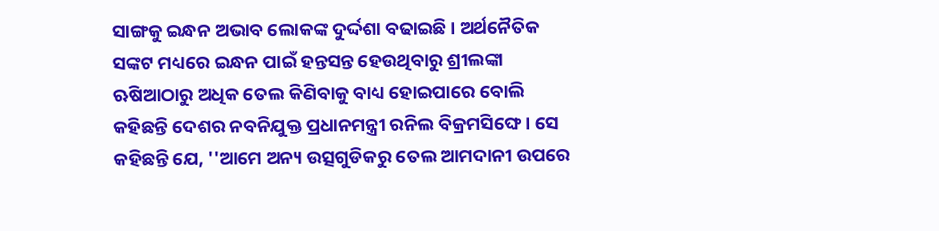ସାଙ୍ଗକୁ ଇନ୍ଧନ ଅଭାବ ଲୋକଙ୍କ ଦୁର୍ଦ୍ଦଶା ବଢାଇଛି । ଅର୍ଥନୈତିକ ସଙ୍କଟ ମଧ୍ୟରେ ଇନ୍ଧନ ପାଇଁ ହନ୍ତସନ୍ତ ହେଉଥିବାରୁ ଶ୍ରୀଲଙ୍କା ଋଷିଆଠାରୁ ଅଧିକ ତେଲ କିଣିବାକୁ ବାଧ୍ୟ ହୋଇପାରେ ବୋଲି କହିଛନ୍ତି ଦେଶର ନବନିଯୁକ୍ତ ପ୍ରଧାନମନ୍ତ୍ରୀ ରନିଲ ବିକ୍ରମସିଙ୍ଘେ । ସେ କହିଛନ୍ତି ଯେ, ''ଆମେ ଅନ୍ୟ ଉତ୍ସଗୁଡିକରୁ ତେଲ ଆମଦାନୀ ଉପରେ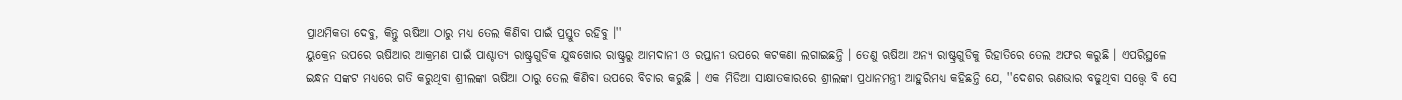ପ୍ରାଥମିକତା ଦେବୁ, କିନ୍ତୁ ଋଷିଆ ଠାରୁ ମଧ୍ୟ ତେଲ କିଣିବା ପାଇଁ ପ୍ରସ୍ତୁତ ରହିବୁ ।''
ୟୁକ୍ରେନ ଉପରେ ଋଷିଆର ଆକ୍ରମଣ ପାଇଁ ପାଶ୍ଚାତ୍ୟ ରାଷ୍ଟ୍ରଗୁଡିକ ଯୁଦ୍ଧଖୋର ରାଷ୍ଟ୍ରରୁ ଆମଦାନୀ ଓ ରପ୍ତାନୀ ଉପରେ କଟକଣା ଲଗାଇଛନ୍ତି । ତେଣୁ ଋଷିଆ ଅନ୍ୟ ରାଷ୍ଟ୍ରଗୁଡିକୁ ରିହାତିରେ ତେଲ ଅଫର କରୁଛି । ଏପରିସ୍ଥଳେ ଇନ୍ଧନ ସଙ୍କଟ ମଧ୍ୟରେ ଗତି କରୁଥିବା ଶ୍ରୀଲଙ୍କା ଋଷିଆ ଠାରୁ ତେଲ କିଣିବା ଉପରେ ବିଚାର କରୁଛି । ଏକ ମିଡିଆ ସାକ୍ଷାତକାରରେ ଶ୍ରୀଲଙ୍କା ପ୍ରଧାନମନ୍ତ୍ରୀ ଆହୁରିମଧ୍ୟ କହିଛନ୍ତି ଯେ, ''ଦେଶର ଋଣଭାର ବଢୁଥିବା ସତ୍ତ୍ବେ ବି ସେ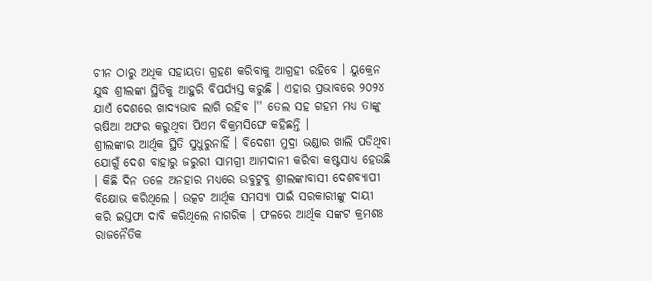ଚୀନ ଠାରୁ ଅଧିକ ସହାୟତା ଗ୍ରହଣ କରିବାକୁ ଆଗ୍ରହୀ ରହିବେ । ୟୁକ୍ରେନ ଯୁଦ୍ଧ ଶ୍ରୀଲଙ୍କା ସ୍ଥିତିକୁ ଆହୁରି ବିପର୍ଯ୍ୟସ୍ତ କରୁଛି । ଏହାର ପ୍ରଭାବରେ ୨୦୨୪ ଯାଏଁ ଦେଶରେ ଖାଦ୍ୟଭାବ ଲାଗି ରହିବ ।'' ତେଲ ସହ ଗହମ ମଧ୍ୟ ତାଙ୍କୁ ଋଷିଆ ଅଫର କରୁଥିବା ପିଏମ ବିକ୍ରମସିଙ୍ଘେ କହିଛନ୍ତି ।
ଶ୍ରୀଲଙ୍କାର ଆର୍ଥିକ ସ୍ଥିତି ସୁଧୁରୁନାହିଁ । ବିଦେଶୀ ମୁଦ୍ରା ଭଣ୍ଡାର ଖାଲି ପଡିଥିବା ଯୋଗୁଁ ଦେଶ ବାହାରୁ ଜରୁରୀ ସାମଗ୍ରୀ ଆମଦାନୀ କରିବା କଷ୍ଟସାଧ୍ୟ ହେଉଛି । କିଛି ଦିନ ତଳେ ଅନହାର ମଧ୍ୟରେ ଉବୁଟୁବୁ ଶ୍ରୀଲଙ୍କାବାସୀ ଦେଶବ୍ୟାପୀ ବିକ୍ଷୋଭ କରିଥିଲେ । ଉତ୍କଟ ଆର୍ଥିକ ସମସ୍ୟା ପାଇଁ ସରକାରୀଙ୍କୁ ଦାୟୀ କରି ଇସ୍ତଫା ଦାବି କରିଥିଲେ ନାଗରିକ । ଫଳରେ ଆର୍ଥିକ ସଙ୍କଟ କ୍ରମଶଃ ରାଜନୈତିକ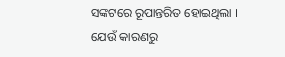ସଙ୍କଟରେ ରୂପାନ୍ତରିତ ହୋଇଥିଲା ।
ଯେଉଁ କାରଣରୁ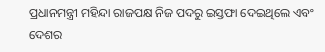ପ୍ରଧାନମନ୍ତ୍ରୀ ମହିନ୍ଦା ରାଜପକ୍ଷ ନିଜ ପଦରୁ ଇସ୍ତଫା ଦେଇଥିଲେ ଏବଂ ଦେଶର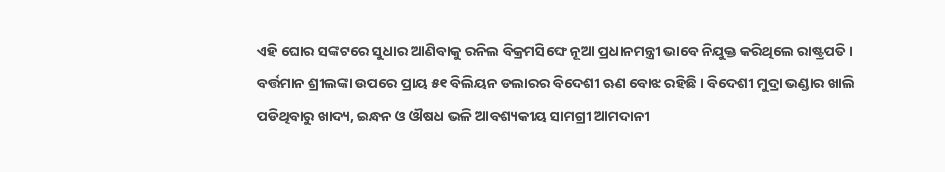ଏହି ଘୋର ସଙ୍କଟରେ ସୁଧାର ଆଣିବାକୁ ରନିଲ ବିକ୍ରମସିଙ୍ଘେ ନୂଆ ପ୍ରଧାନମନ୍ତ୍ରୀ ଭାବେ ନିଯୁକ୍ତ କରିଥିଲେ ରାଷ୍ଟ୍ରପତି । ବର୍ତ୍ତମାନ ଶ୍ରୀଲଙ୍କା ଉପରେ ପ୍ରାୟ ୫୧ ବିଲିୟନ ଡଲାରର ବିଦେଶୀ ଋଣ ବୋଝ ରହିଛି । ବିଦେଶୀ ମୁଦ୍ରା ଭଣ୍ଡାର ଖାଲି ପଡିଥିବାରୁ ଖାଦ୍ୟ, ଇନ୍ଧନ ଓ ଔଷଧ ଭଳି ଆବଶ୍ୟକୀୟ ସାମଗ୍ରୀ ଆମଦାନୀ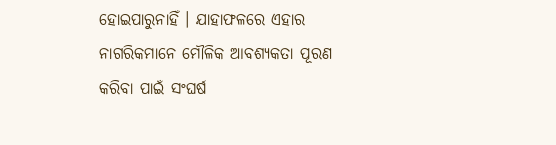ହୋଇପାରୁନାହିଁ । ଯାହାଫଳରେ ଏହାର ନାଗରିକମାନେ ମୌଳିକ ଆବଶ୍ୟକତା ପୂରଣ କରିବା ପାଇଁ ସଂଘର୍ଷ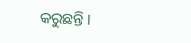କରୁଛନ୍ତି ।